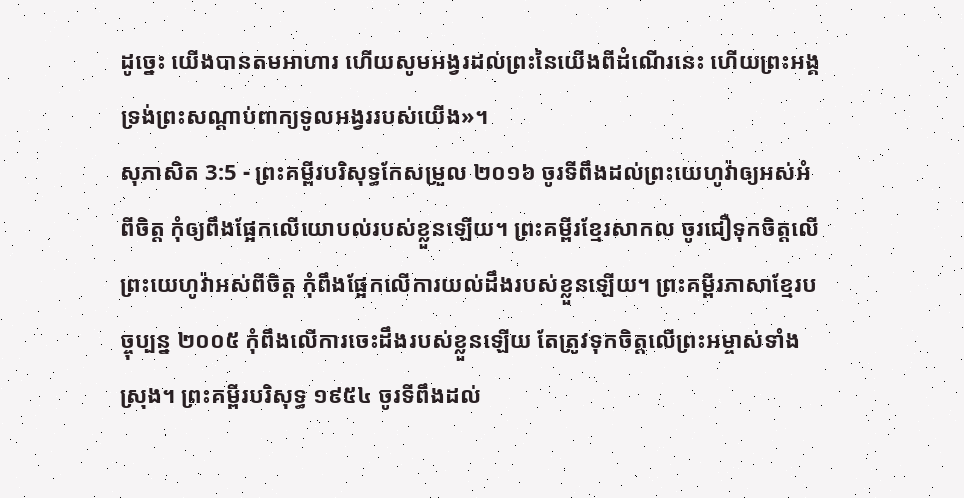ដូច្នេះ យើងបានតមអាហារ ហើយសូមអង្វរដល់ព្រះនៃយើងពីដំណើរនេះ ហើយព្រះអង្គទ្រង់ព្រះសណ្ដាប់ពាក្យទូលអង្វររបស់យើង»។
សុភាសិត 3:5 - ព្រះគម្ពីរបរិសុទ្ធកែសម្រួល ២០១៦ ចូរទីពឹងដល់ព្រះយេហូវ៉ាឲ្យអស់អំពីចិត្ត កុំឲ្យពឹងផ្អែកលើយោបល់របស់ខ្លួនឡើយ។ ព្រះគម្ពីរខ្មែរសាកល ចូរជឿទុកចិត្តលើព្រះយេហូវ៉ាអស់ពីចិត្ត កុំពឹងផ្អែកលើការយល់ដឹងរបស់ខ្លួនឡើយ។ ព្រះគម្ពីរភាសាខ្មែរបច្ចុប្បន្ន ២០០៥ កុំពឹងលើការចេះដឹងរបស់ខ្លួនឡើយ តែត្រូវទុកចិត្តលើព្រះអម្ចាស់ទាំងស្រុង។ ព្រះគម្ពីរបរិសុទ្ធ ១៩៥៤ ចូរទីពឹងដល់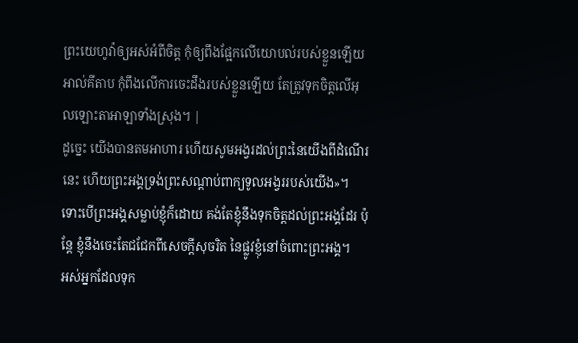ព្រះយេហូវ៉ាឲ្យអស់អំពីចិត្ត កុំឲ្យពឹងផ្អែកលើយោបល់របស់ខ្លួនឡើយ អាល់គីតាប កុំពឹងលើការចេះដឹងរបស់ខ្លួនឡើយ តែត្រូវទុកចិត្តលើអុលឡោះតាអាឡាទាំងស្រុង។ |
ដូច្នេះ យើងបានតមអាហារ ហើយសូមអង្វរដល់ព្រះនៃយើងពីដំណើរនេះ ហើយព្រះអង្គទ្រង់ព្រះសណ្ដាប់ពាក្យទូលអង្វររបស់យើង»។
ទោះបើព្រះអង្គសម្លាប់ខ្ញុំក៏ដោយ គង់តែខ្ញុំនឹងទុកចិត្តដល់ព្រះអង្គដែរ ប៉ុន្តែ ខ្ញុំនឹងចេះតែជជែកពីសេចក្ដីសុចរិត នៃផ្លូវខ្ញុំនៅចំពោះព្រះអង្គ។
អស់អ្នកដែលទុក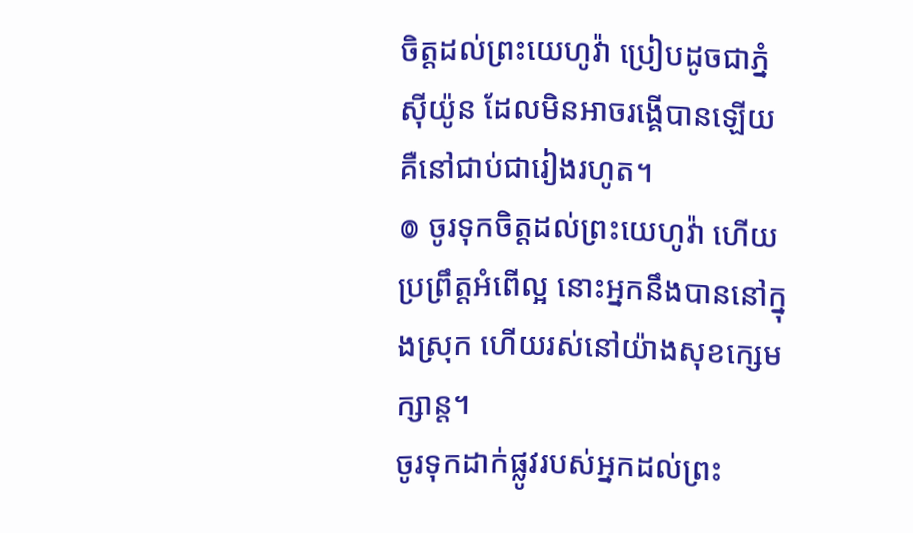ចិត្តដល់ព្រះយេហូវ៉ា ប្រៀបដូចជាភ្នំស៊ីយ៉ូន ដែលមិនអាចរង្គើបានឡើយ គឺនៅជាប់ជារៀងរហូត។
៙ ចូរទុកចិត្តដល់ព្រះយេហូវ៉ា ហើយប្រព្រឹត្តអំពើល្អ នោះអ្នកនឹងបាននៅក្នុងស្រុក ហើយរស់នៅយ៉ាងសុខក្សេមក្សាន្ត។
ចូរទុកដាក់ផ្លូវរបស់អ្នកដល់ព្រះ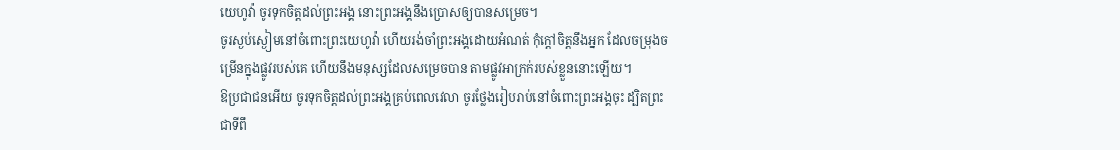យេហូវ៉ា ចូរទុកចិត្តដល់ព្រះអង្គ នោះព្រះអង្គនឹងប្រោសឲ្យបានសម្រេច។
ចូរស្ងប់ស្ងៀមនៅចំពោះព្រះយេហូវ៉ា ហើយរង់ចាំព្រះអង្គដោយអំណត់ កុំក្តៅចិត្តនឹងអ្នក ដែលចម្រុងចម្រើនក្នុងផ្លូវរបស់គេ ហើយនឹងមនុស្សដែលសម្រេចបាន តាមផ្លូវអាក្រក់របស់ខ្លួននោះឡើយ។
ឱប្រជាជនអើយ ចូរទុកចិត្តដល់ព្រះអង្គគ្រប់ពេលវេលា ចូរថ្លែងរៀបរាប់នៅចំពោះព្រះអង្គចុះ ដ្បិតព្រះជាទីពឹ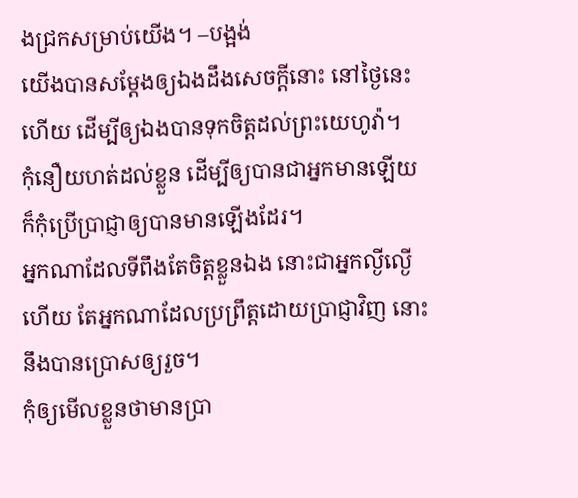ងជ្រកសម្រាប់យើង។ –បង្អង់
យើងបានសម្ដែងឲ្យឯងដឹងសេចក្ដីនោះ នៅថ្ងៃនេះហើយ ដើម្បីឲ្យឯងបានទុកចិត្តដល់ព្រះយេហូវ៉ា។
កុំនឿយហត់ដល់ខ្លួន ដើម្បីឲ្យបានជាអ្នកមានឡើយ ក៏កុំប្រើប្រាជ្ញាឲ្យបានមានឡើងដែរ។
អ្នកណាដែលទីពឹងតែចិត្តខ្លួនឯង នោះជាអ្នកល្ងីល្ងើហើយ តែអ្នកណាដែលប្រព្រឹត្តដោយប្រាជ្ញាវិញ នោះនឹងបានប្រោសឲ្យរួច។
កុំឲ្យមើលខ្លួនថាមានប្រា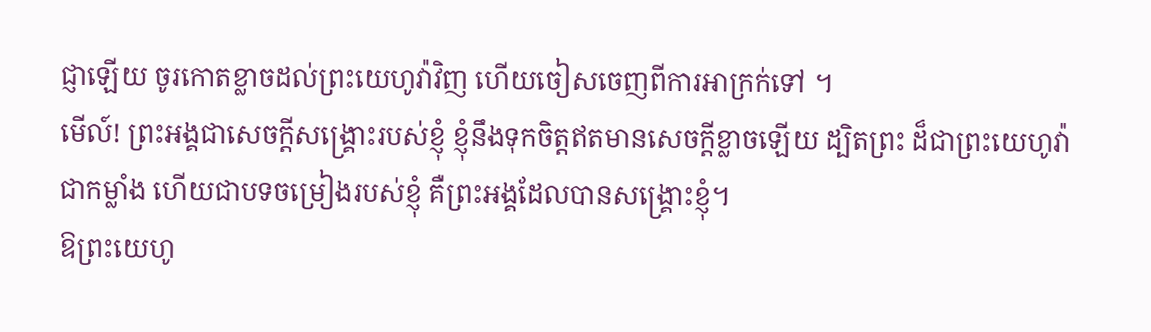ជ្ញាឡើយ ចូរកោតខ្លាចដល់ព្រះយេហូវ៉ាវិញ ហើយចៀសចេញពីការអាក្រក់ទៅ ។
មើល៍! ព្រះអង្គជាសេចក្ដីសង្គ្រោះរបស់ខ្ញុំ ខ្ញុំនឹងទុកចិត្តឥតមានសេចក្ដីខ្លាចឡើយ ដ្បិតព្រះ ដ៏ជាព្រះយេហូវ៉ា ជាកម្លាំង ហើយជាបទចម្រៀងរបស់ខ្ញុំ គឺព្រះអង្គដែលបានសង្គ្រោះខ្ញុំ។
ឱព្រះយេហូ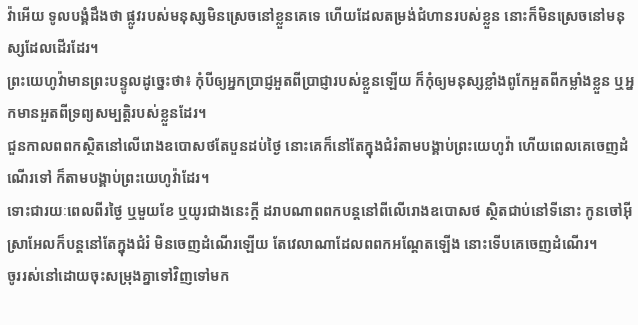វ៉ាអើយ ទូលបង្គំដឹងថា ផ្លូវរបស់មនុស្សមិនស្រេចនៅខ្លួនគេទេ ហើយដែលតម្រង់ជំហានរបស់ខ្លួន នោះក៏មិនស្រេចនៅមនុស្សដែលដើរដែរ។
ព្រះយេហូវ៉ាមានព្រះបន្ទូលដូច្នេះថា៖ កុំបីឲ្យអ្នកប្រាជ្ញអួតពីប្រាជ្ញារបស់ខ្លួនឡើយ ក៏កុំឲ្យមនុស្សខ្លាំងពូកែអួតពីកម្លាំងខ្លួន ឬអ្នកមានអួតពីទ្រព្យសម្បត្តិរបស់ខ្លួនដែរ។
ជួនកាលពពកស្ថិតនៅលើរោងឧបោសថតែបួនដប់ថ្ងៃ នោះគេក៏នៅតែក្នុងជំរំតាមបង្គាប់ព្រះយេហូវ៉ា ហើយពេលគេចេញដំណើរទៅ ក៏តាមបង្គាប់ព្រះយេហូវ៉ាដែរ។
ទោះជារយៈពេលពីរថ្ងៃ ឬមួយខែ ឬយូរជាងនេះក្ដី ដរាបណាពពកបន្តនៅពីលើរោងឧបោសថ ស្ថិតជាប់នៅទីនោះ កូនចៅអ៊ីស្រាអែលក៏បន្តនៅតែក្នុងជំរំ មិនចេញដំណើរឡើយ តែវេលាណាដែលពពកអណ្ដែតឡើង នោះទើបគេចេញដំណើរ។
ចូររស់នៅដោយចុះសម្រុងគ្នាទៅវិញទៅមក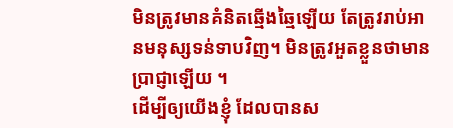មិនត្រូវមានគំនិតឆ្មើងឆ្មៃឡើយ តែត្រូវរាប់អានមនុស្សទន់ទាបវិញ។ មិនត្រូវអួតខ្លួនថាមានប្រាជ្ញាឡើយ ។
ដើម្បីឲ្យយើងខ្ញុំ ដែលបានស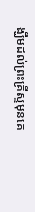ង្ឃឹមដល់ព្រះគ្រីស្ទមុនគេ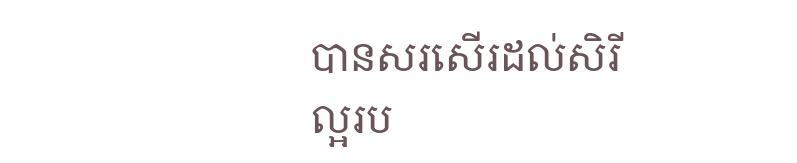បានសរសើរដល់សិរីល្អរប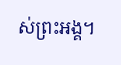ស់ព្រះអង្គ។